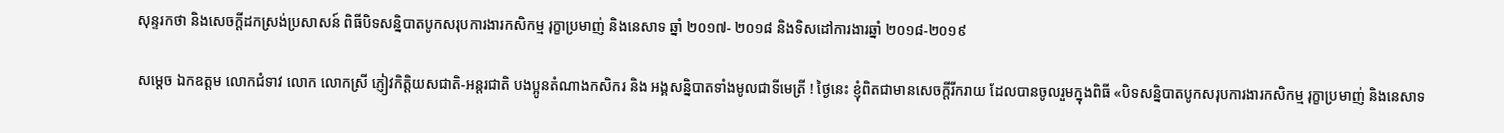សុន្ទរកថា និងសេចក្ដីដកស្រង់ប្រសាសន៍ ពិធីបិទសន្និបាតបូកសរុបការងារកសិកម្ម រុក្ខាប្រមាញ់ និងនេសាទ ឆ្នាំ ២០១៧- ២០១៨ និងទិសដៅការងារឆ្នាំ ២០១៨-២០១៩

សម្តេច ឯកឧត្តម លោកជំទាវ លោក លោកស្រី ភ្ញៀវកិត្តិយសជាតិ-អន្តរជាតិ បងប្អូនតំណាងកសិករ និង អង្គសន្និបាតទាំងមូលជាទីមេត្រី ! ថ្ងៃនេះ ខ្ញុំពិតជាមានសេចក្តីរីករាយ ដែលបានចូលរួមក្នុងពិធី «បិទសន្និបាតបូកសរុបការងារកសិកម្ម រុក្ខាប្រមាញ់ និងនេសាទ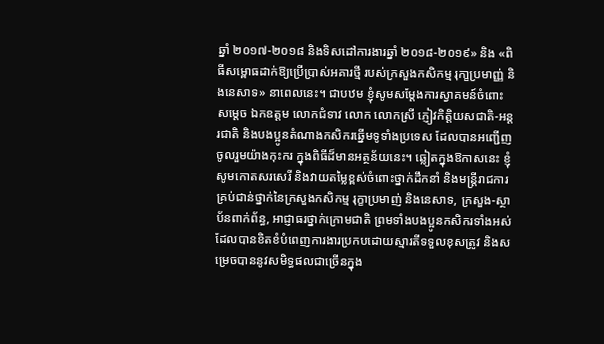ឆ្នាំ ២០១៧-២០១៨ និងទិសដៅការងារឆ្នាំ ២០១៨-២០១៩» និង «ពិធីសម្ពោធដាក់ឱ្យប្រើប្រាស់អគារថ្មី របស់ក្រសួងកសិកម្ម រុកា្ខប្រមាញ្ញ់ និងនេសាទ» នាពេលនេះ។ ជាបឋម ខ្ញុំសូមសម្តែងការស្វាគមន៍ចំពោះសមេ្ដច ឯកឧត្តម លោកជំទាវ លោក លោកស្រី ភ្ញៀវកិត្តិយសជាតិ-អន្តរជាតិ និងបងប្អូនតំណាងកសិករឆ្នើមទូទាំងប្រទេស ដែលបានអញ្ជើញចូលរួមយ៉ាងកុះករ ក្នុងពិធីដ៏មានអត្ថន័យនេះ។ ឆ្លៀតក្នុងឱកាសនេះ ខ្ញុំសូមកោតសរសេរី និងវាយតម្លៃខ្ពស់ចំពោះថ្នាក់ដឹកនាំ និងមន្ត្រីរាជការគ្រប់ជាន់ថ្នាក់នៃក្រសួងកសិកម្ម រុក្ខាប្រមាញ់ និងនេសាទ, ក្រសួង-ស្ថាប័នពាក់ព័ន្ធ, ឤជ្ញាធរថ្នាក់ក្រោមជាតិ ព្រមទាំងបងប្អូនកសិករទាំងអស់ ដែលបានខិតខំបំពេញការងារប្រកបដោយស្មារតីទទួលខុសត្រូវ និងសម្រេចបាននូវសមិទ្ធផលជាច្រើនក្នុង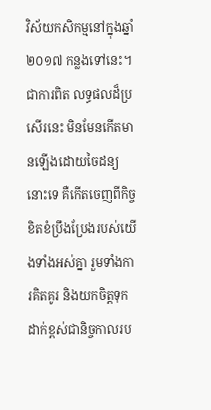វិស័យកសិកម្មនៅក្នុងឆ្នាំ ២០១៧ កន្លងទៅនេះ។ ជាការពិត លទ្ធផលដ៏ប្រសើរនេះ មិនមែនកើតមានឡើងដោយចៃដន្យនោះទេ គឺកើតចេញពីកិច្ចខិតខំប្រឹងប្រែងរបស់យើងទាំងអស់គ្នា រួមទាំងការគិតគូរ និងយកចិត្តទុកដាក់ខ្ពស់ជានិច្ចកាលរប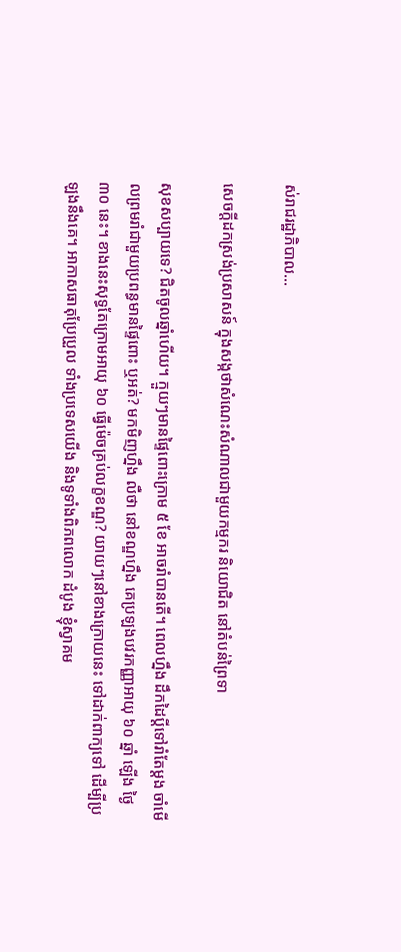ស់រាជរដ្ឋាភិបាល…

សេចក្តីដកស្រង់ប្រសាសន៍ ក្នុងសង្កថាសំណេះសំណាលជាមួយកម្មករ និយោជិត នៅតំបន់ព្រៃទា

សុខសប្បាយទេ? ជិតចូលឆ្នាំហើយ។ ក្មួយៗមានផ្ទៃពោះក្រោម ៥ ខែ អាចរាំបានតើ។ ពេលហ្នឹង ដឹកដៃប្តីទៅរាំតែម្តង ចាំមើលព្រមរាំជាមួយប្រពន្ធមានផ្ទៃពោះ ឬអត់? មកមិញហ្នឹង លឺថា នៅខណ្ឌហ្នឹង គេប្រឡងបវរកញ្ញាអាយុ ៦០ ឆ្នាំ ឡើង ថ្ងៃ ៣០ នេះ។ ខាងនេះសុទ្ធតែក្រោមអាយុ ៦០ ធ្វើម៉េចគ្រប់លក្ខខណ្ឌ? យាយៗនៅខាងក្រោយនេះ ទៅដាក់ពាក្យទៅ ដើម្បីប្រឡងនឹងគេ។ អាកាសធាតុប្រែប្រួល ទាំងប្រទេសយើង និងទូទាំងពិភពលោក ដំបូង ខ្ញុំស្វាគម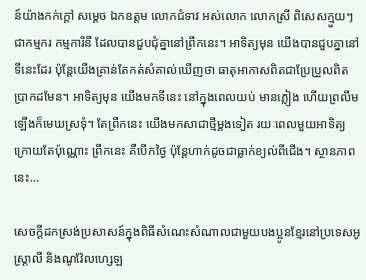ន៍យ៉ាងកក់ក្ដៅ សម្ដេច ឯកឧត្តម លោកជំទាវ អស់លោក លោកស្រី ពិសេសក្មួយៗជាកម្មករ កម្មការិនី ដែលបានជួបជុំគ្នានៅព្រឹកនេះ។ អាទិត្យមុន យើងបានជួបគ្នានៅទីនេះដែរ ប៉ុន្តែយើងគ្រាន់តែកត់សំគាល់ឃើញថា ធាតុអាកាសពិតជាប្រែប្រួលពិតប្រាកដមែន។ អាទិត្យមុន យើងមកទីនេះ នៅក្នុងពេលយប់ មានភ្លៀង ហើយព្រលឹមឡើងក៏មេឃស្រទុំ។ តែព្រឹកនេះ យើងមកសាជាថ្មីម្ដងទៀត រយៈពេលមួយអាទិត្យក្រោយតែប៉ុណ្ណោះ ព្រឹកនេះ គឺបើកថ្ងៃ ប៉ុន្តែហាក់ដូចជាធ្លាក់ខ្យល់ពីជើង។ ស្ថានភាពនេះ…

សេចក្តីដកស្រង់ប្រសាសន៍ក្នុងពិធីសំណេះសំណាលជាមួយបងប្អូនខ្មែរនៅប្រទេសអូស្រ្តាលី និងណូវ៉ែលហ្សេឡ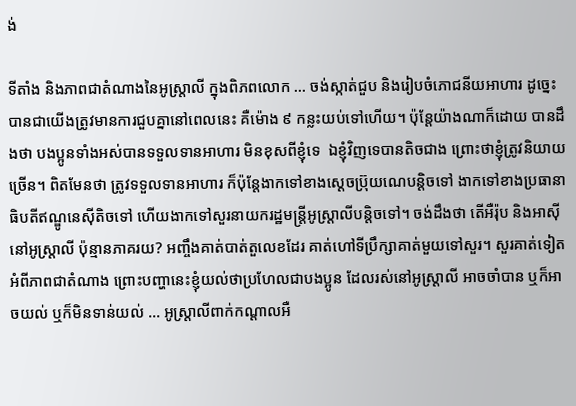ង់

ទីតាំង និងភាពជាតំណាងនៃអូស្ត្រាលី ក្នុងពិភពលោក … ចង់ស្កាត់ជួប និងរៀបចំភោជនីយអាហារ ដូច្នេះបានជាយើងត្រូវមានការជួបគ្នានៅពេលនេះ គឺម៉ោង ៩ កន្លះយប់ទៅហើយ។ ប៉ុន្តែយ៉ាងណាក៏ដោយ បានដឹងថា បងប្អូនទាំងអស់បានទទួលទានអាហារ មិនខុសពីខ្ញុំទេ  ឯខ្ញុំវិញទេបានតិចជាង ព្រោះថាខ្ញុំត្រូវនិយាយច្រើន។ ពិតមែនថា ត្រូវទទួលទានអាហារ ក៏ប៉ុន្តែងាកទៅខាងស្ដេចប្រ៊ុយណេបន្តិចទៅ ងាកទៅខាងប្រធានាធិបតីឥណ្ឌូនេស៊ីតិចទៅ ហើយងាកទៅសួរនាយករដ្ឋមន្ត្រីអូស្ត្រាលីបន្តិចទៅ។ ចង់ដឹងថា តើអឺរ៉ុប និងអាស៊ី នៅអូស្ត្រាលី ប៉ុន្មានភាគរយ? អញ្ចឹងគាត់បាត់តួលេខដែរ គាត់ហៅទីប្រឹក្សាគាត់មួយទៅសួរ។ សួរគាត់ទៀត អំពីភាពជាតំណាង ព្រោះបញ្ហានេះខ្ញុំយល់ថាប្រហែលជាបងប្អូន ដែលរស់នៅអូស្ត្រាលី អាចចាំបាន ឬក៏អាចយល់ ឬក៏មិនទាន់យល់ … អូស្ត្រាលីពាក់កណ្ដាលអឺ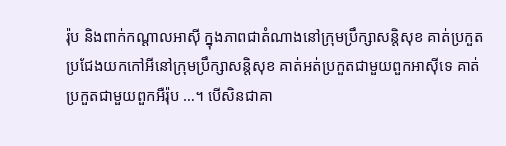រ៉ុប និងពាក់កណ្ដាលអាស៊ី ក្នុងភាពជាតំណាងនៅក្រុមប្រឹក្សាសន្តិសុខ គាត់ប្រកួតប្រជែងយកកៅអីនៅក្រុមប្រឹក្សាសន្តិសុខ គាត់អត់ប្រកួតជាមួយពួកអាស៊ីទេ គាត់ប្រកួតជាមួយពួកអឺរ៉ុប …។ បើសិនជាគា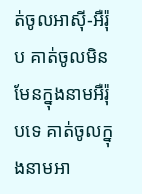ត់ចូលអាស៊ី-អឺរ៉ុប គាត់ចូលមិនមែនក្នុងនាមអឺរ៉ុបទេ គាត់ចូលក្នុងនាមអា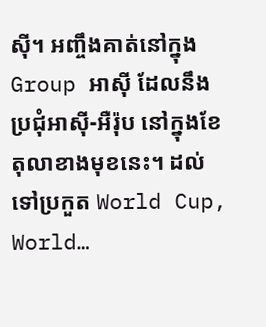ស៊ី។ អញ្ចឹងគាត់នៅក្នុង Group អាស៊ី ដែលនឹងប្រជុំអាស៊ី-អឺរ៉ុប នៅក្នុងខែតុលាខាងមុខនេះ។ ដល់ទៅប្រកួត World Cup, World…